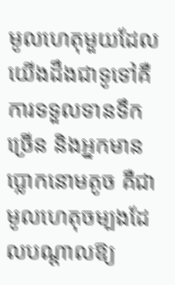មូលហេតុមួយដែលយើងដឹងជាទូទៅគឺ ការទទួលទានទឹកច្រើន និងអ្នកមានប្លោកនោមតូច គឺជាមូលហេតុចម្បងដែលបណ្ដាលឱ្យ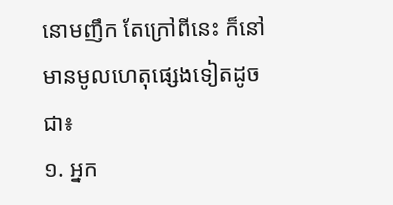នោមញឹក តែក្រៅពីនេះ ក៏នៅមានមូលហេតុផ្សេងទៀតដូចជា៖
១. អ្នក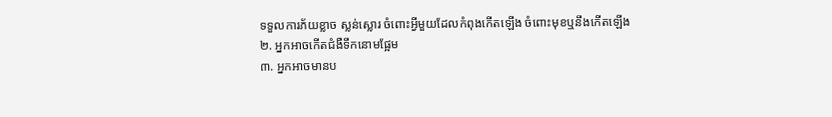ទទួលការភ័យខ្លាច ស្លន់ស្លោរ ចំពោះអ្វីមួយដែលកំពុងកើតឡើង ចំពោះមុខឬនឹងកើតឡើង
២. អ្នកអាចកើតជំងឺទឹកនោមផ្អែម
៣. អ្នកអាចមានប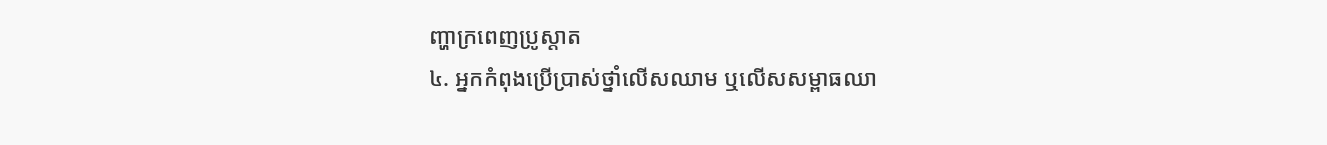ញ្ហាក្រពេញប្រូស្ដាត
៤. អ្នកកំពុងប្រើប្រាស់ថ្នាំលើសឈាម ឬលើសសម្ពាធឈា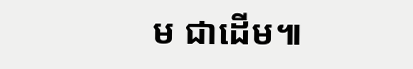ម ជាដើម៕